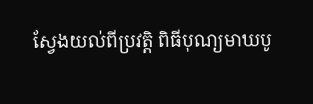ស្វែងយល់ពីប្រវត្តិ ពិធីបុណ្យមាឃបូ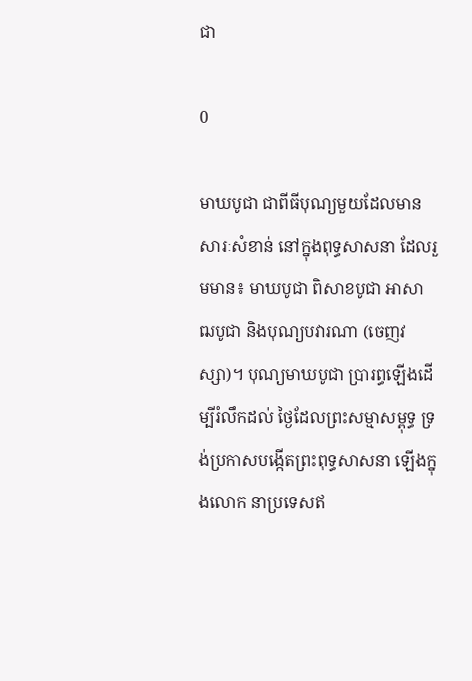ជា

0

មាឃបូជា ជាពីធីបុណ្យមួយដែលមាន សារៈសំខាន់ នៅក្នុងពុទ្ធសាសនា ដែលរួមមាន៖ មាឃបូជា ពិសាខបូជា អាសាឍបូជា និងបុណ្យបវារណា (ចេញវស្សា)។ បុណ្យមាឃបូជា ប្រារព្ធឡើងដើម្បីរំលឹកដល់ ថៃ្ងដែលព្រះសម្មាសម្ពុទ្ធ ទ្រង់ប្រកាសបង្កើតព្រះពុទ្ធសាសនា ឡើងក្នុងលោក នាប្រទេសឥ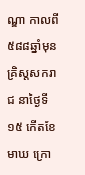ណ្ឌា កាលពី៥៨៨ឆ្នាំមុន គ្រិស្តសករាជ នាថៃ្ងទី១៥ កើតខែមាឃ ក្រោ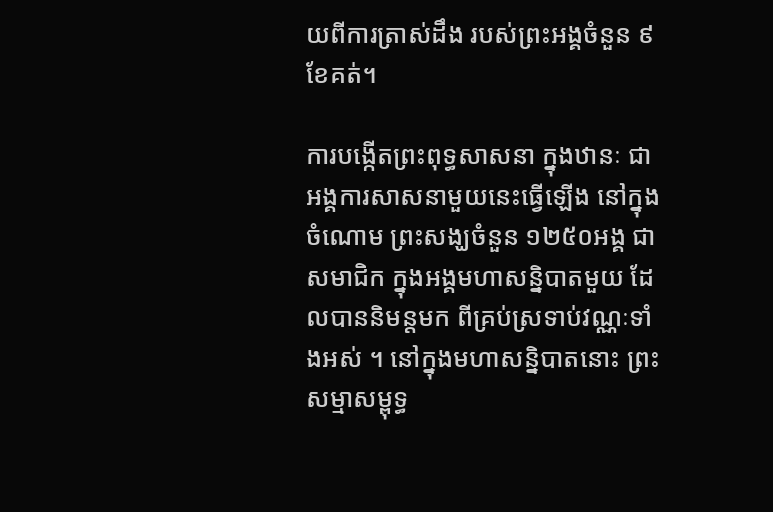យពីការត្រាស់ដឹង របស់ព្រះអង្គចំនួន ៩ខែគត់។

ការបង្កើតព្រះពុទ្ធសាសនា ក្នុងឋានៈ ជាអង្គការសាសនាមួយនេះធ្វើឡើង នៅក្នុងចំណោម ព្រះសង្ឃចំនួន ១២៥០អង្គ ជាសមាជិក ក្នុងអង្គមហាសន្និបាតមួយ ដែលបាននិមន្តមក ពីគ្រប់ស្រទាប់វណ្ណៈទាំងអស់ ។ នៅក្នុងមហាសន្និបាតនោះ ព្រះសម្មាសម្ពុទ្ធ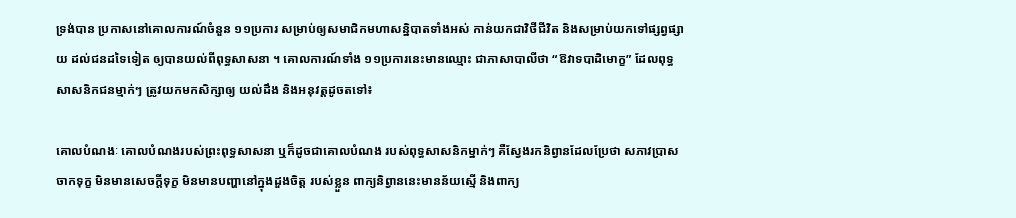ទ្រង់បាន ប្រកាសនៅគោលការណ៍ចំនួន ១១ប្រការ សម្រាប់ឲ្យសមាជិកមហាសន្និបាតទាំងអស់ កាន់យកជាវិថីជីវិត និងសម្រាប់យកទៅផ្សព្វផ្សាយ ដល់ជនដទៃទៀត ឲ្យបានយល់ពីពុទ្ធសាសនា ។ គោលការណ៍ទាំង ១១ប្រការនេះមានឈ្មោះ ជាភាសាបាលីថា “ឱវាទបាដិមោក្ខ” ដែលពុទ្ធសាសនិកជនម្មាក់ៗ ត្រូវយកមកសិក្សាឲ្យ យល់ដឹង និងអនុវត្តដូចតទៅ៖

គោលបំណងៈ គោលបំណងរបស់ព្រះពុទ្ធសាសនា ឬក៏ដូចជាគោលបំណង របស់ពុទ្ធសាសនិកម្នាក់ៗ គឺសែ្វងរកនិព្វានដែលប្រែថា សភាវប្រាសចាកទុក្ខ មិនមានសេចក្តីទុក្ខ មិនមានបញ្ហានៅក្នុងដួងចិត្ត របស់ខ្លួន ពាក្យនិព្វាននេះមានន័យស្មើ និងពាក្យ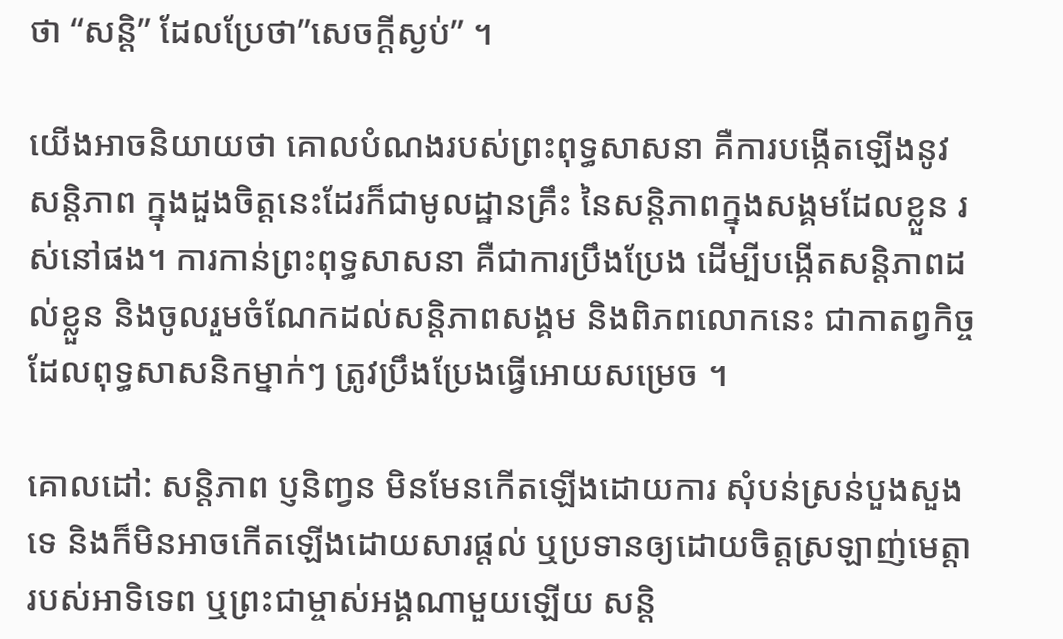ថា “សន្តិ” ដែលប្រែថា”សេចក្តីស្ងប់” ។

យើងអាចនិយាយថា គោលបំណងរបស់ព្រះពុទ្ធសាសនា គឺការបង្កើតឡើងនូវសន្តិភាព ក្នុងដួងចិត្តនេះដែរក៏ជាមូលដ្ឋានគ្រឹះ នៃសន្តិភាពក្នុងសង្គមដែលខ្លួន រស់នៅផង។ ការកាន់ព្រះពុទ្ធសាសនា គឺជាការប្រឹងប្រែង ដើម្បីបង្កើតសន្តិភាពដល់ខ្លួន និងចូលរួមចំណែកដល់សន្តិភាពសង្គម និងពិភពលោកនេះ ជាកាតព្វកិច្ចដែលពុទ្ធសាសនិកម្នាក់ៗ ត្រូវប្រឹងប្រែងធ្វើអោយសម្រេច ។

គោលដៅ: សន្តិភាព ប្ញនិញ្វន មិនមែនកើតឡើងដោយការ សុំបន់ស្រន់បួងសួងទេ និងក៏មិនអាចកើតឡើងដោយសារផ្តល់ ឬប្រទានឲ្យដោយចិត្តស្រឡាញ់មេត្តា របស់អាទិទេព ឬព្រះជាម្ចាស់អង្គណាមួយឡើយ សន្តិ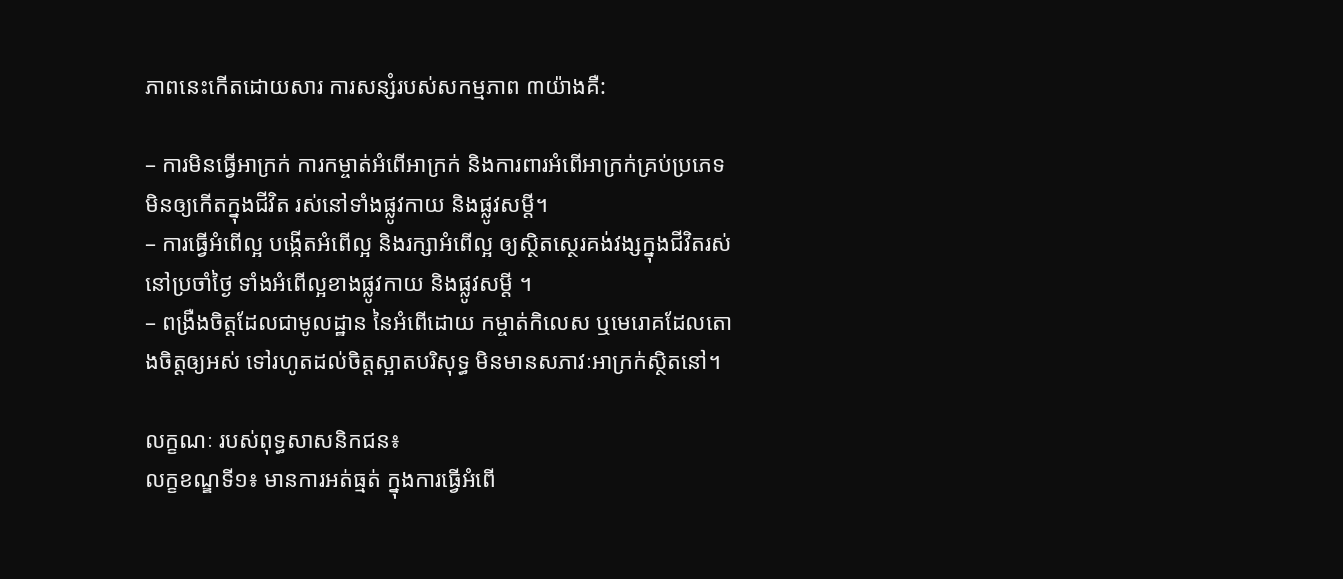ភាពនេះកើតដោយសារ ការសន្សំរបស់សកម្មភាព ៣យ៉ាងគឺ:

– ការមិនធ្វើអាក្រក់ ការកម្ចាត់អំពើអាក្រក់ និងការពារអំពើអាក្រក់គ្រប់ប្រភេទ មិនឲ្យកើតក្នុងជីវិត រស់នៅទាំងផ្លូវកាយ និងផ្លូវសម្តី។
– ការធ្វើអំពើល្អ បង្កើតអំពើល្អ និងរក្សាអំពើល្អ ឲ្យស្ថិតសេ្ថរគង់វង្សក្នុងជីវិតរស់នៅប្រចាំថៃ្ង ទាំងអំពើល្អខាងផ្លូវកាយ និងផ្លូវសម្តី ។
– ពង្រឺងចិត្តដែលជាមូលដ្ឋាន នៃអំពើដោយ កម្ចាត់កិលេស ឬមេរោគដែលតោងចិត្តឲ្យអស់ ទៅរហូតដល់ចិត្តស្អាតបរិសុទ្ធ មិនមានសភាវៈអាក្រក់ស្ថិតនៅ។

លក្ខណៈ របស់ពុទ្ធសាសនិកជន៖
លក្ខខណ្ឌទី១៖ មានការអត់ធ្មត់ ក្នុងការធ្វើអំពើ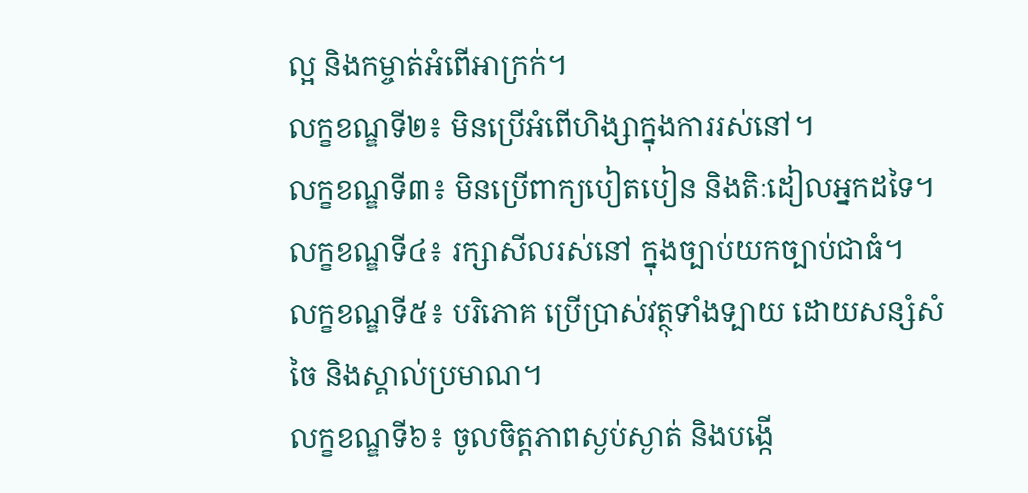ល្អ និងកម្ចាត់អំពើអាក្រក់។
លក្ខខណ្ឌទី២៖ មិនប្រើអំពើហិង្សាក្នុងការរស់នៅ។
លក្ខខណ្ឌទី៣៖ មិនប្រើពាក្យបៀតបៀន និងតិៈដៀលអ្នកដទៃ។
លក្ខខណ្ឌទី៤៖ រក្សាសីលរស់នៅ ក្នុងច្បាប់យកច្បាប់ជាធំ។
លក្ខខណ្ឌទី៥៖ បរិភោគ ប្រើប្រាស់វត្ថុទាំងទ្បាយ ដោយសន្សំសំចៃ និងស្គាល់ប្រមាណ។
លក្ខខណ្ឌទី៦៖ ចូលចិត្តភាពស្ងប់ស្ងាត់ និងបង្កើ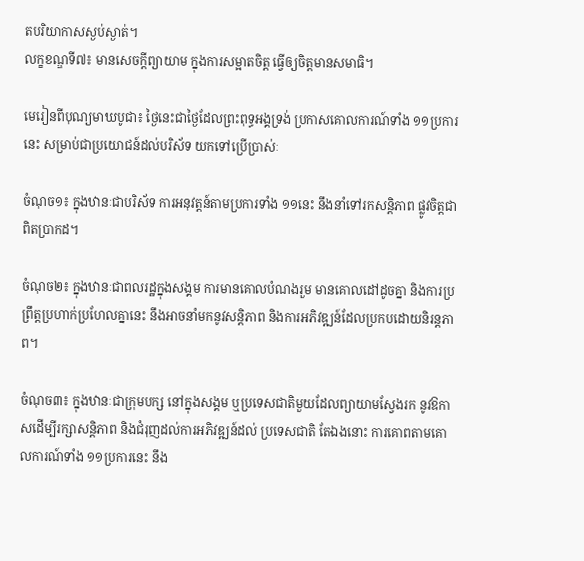តបរិយាកាសស្ងប់ស្ងាត់។
លក្ខខណ្ឌទី៧៖ មានសេចក្តីព្យាយាម ក្នុងការសម្អាតចិត្ត ធ្វើឲ្យចិត្តមានសមាធិ។

មេរៀនពីបុណ្យមាឃបូជា៖ ថៃ្ងនេះជាថៃ្ងដែលព្រះពុទ្ធអង្គទ្រង់ ប្រកាសគោលការណ៍ទាំង ១១ប្រការនេះ សម្រាប់ជាប្រយោជន៍ដល់បរិស័ទ យកទៅប្រើប្រាស់ៈ

ចំណុច១៖ ក្នុងឋានៈជាបរិស័ទ ការអនុវត្តន៍តាមប្រការទាំង ១១នេះ នឹងនាំទៅរកសន្តិភាព ផ្លូវចិត្តជាពិតប្រាកដ។

ចំណុច២៖ ក្នុងឋានៈជាពលរដ្ឋក្នុងសង្គម ការមានគោលបំណងរួម មានគោលដៅដូចគ្នា និងការប្រព្រឹត្តប្រហាក់ប្រហែលគ្នានេះ នឹងអាចនាំមកនូវសន្តិភាព និងការអភិវឌ្ឍន៍ដែលប្រកបដោយនិរន្តភាព។

ចំណុច៣៖ ក្នុងឋានៈជាក្រុមបក្ស នៅក្នុងសង្គម ឬប្រទេសជាតិមួយដែលព្យាយាមសែ្វងរក នូវឱកាសដើម្បីរក្សាសន្តិភាព និងជំរុញដល់ការអភិវឌ្ឍន៍ដល់ ប្រទេសជាតិ តែឯងនោះ ការគោពតាមគោលការណ៍ទាំង ១១ប្រការនេះ នឹង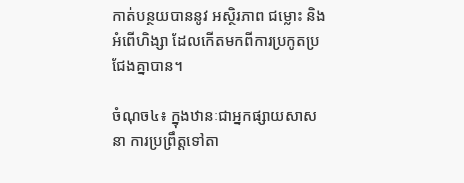កាត់បន្ថយបាននូវ អស្ថិរភាព ជម្លោះ និងអំពើហិង្សា ដែលកើតមកពីការប្រកូតប្រជែងគ្នាបាន។

ចំណុច៤៖ ក្នុងឋានៈជាអ្នកផ្សាយសាសនា ការប្រព្រឹត្តទៅតា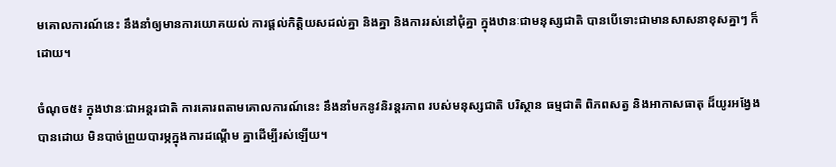មគោលការណ៍នេះ នឹងនាំឲ្យមានការយោគយល់ ការផ្តល់កិត្តិយសដល់គ្នា និងគ្នា និងការរស់នៅជុំគ្នា ក្នុងឋានៈជាមនុស្សជាតិ បានបើទោះជាមានសាសនាខុសគ្នាៗ ក៏ដោយ។

ចំណុច៥៖ ក្នុងឋានៈជាអន្តរជាតិ ការគោរពតាមគោលការណ៍នេះ នឹងនាំមកនូវនិរន្តរភាព របស់មនុស្សជាតិ បរិស្ថាន ធម្មជាតិ ពិភពសត្វ និងអាកាសធាតុ ដ៏យូរអងែ្វងបានដោយ មិនបាច់ព្រួយបារម្ភក្នុងការដណ្តើម គ្នាដើម្បីរស់ឡើយ។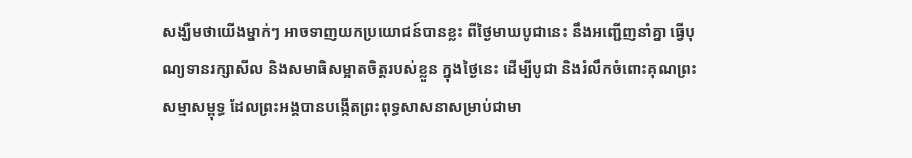សង្ឃឺមថាយើងម្នាក់ៗ អាចទាញយកប្រយោជន៍បានខ្លះ ពីថៃ្ងមាឃបូជានេះ នឹងអញ្ជើញនាំគ្នា ធ្វើបុណ្យទានរក្សាសីល និងសមាធិសម្អាតចិត្តរបស់ខ្លួន ក្នុងថៃ្ងនេះ ដើម្បីបូជា និងរំលឹកចំពោះគុណព្រះសម្មាសម្ពុទ្ធ ដែលព្រះអង្គបានបង្កើតព្រះពុទ្ធសាសនាសម្រាប់ជាមា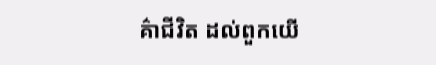គ៌ា‌ជីវិត ដល់ពួកយើ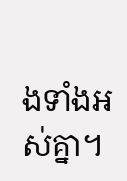ងទាំងអស់គ្នា។